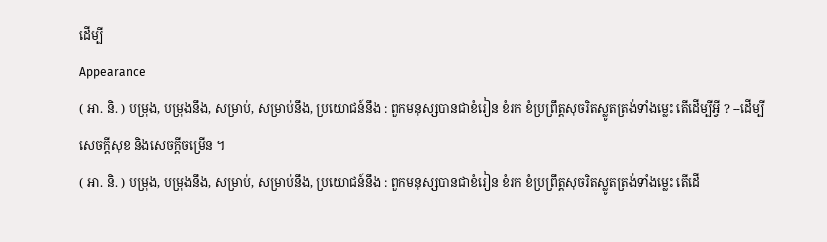ដើម្បី
Appearance
( អា. និ. ) បម្រុង, បម្រុងនឹង, សម្រាប់, សម្រាប់នឹង, ប្រយោជន៍នឹង : ពួកមនុស្សបានជាខំរៀន ខំរក ខំប្រព្រឹត្តសុចរិតស្លូតត្រង់ទាំងម្លេះ តើដើម្បីអ្វី ? --ដើម្បីសេចក្ដីសុខ និងសេចក្ដីចម្រើន ។
( អា. និ. ) បម្រុង, បម្រុងនឹង, សម្រាប់, សម្រាប់នឹង, ប្រយោជន៍នឹង : ពួកមនុស្សបានជាខំរៀន ខំរក ខំប្រព្រឹត្តសុចរិតស្លូតត្រង់ទាំងម្លេះ តើដើ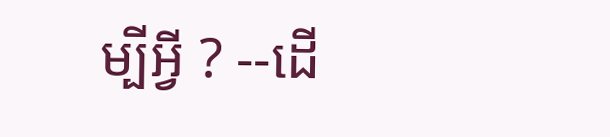ម្បីអ្វី ? --ដើ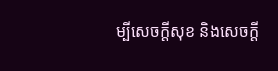ម្បីសេចក្ដីសុខ និងសេចក្ដី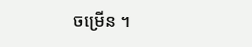ចម្រើន ។